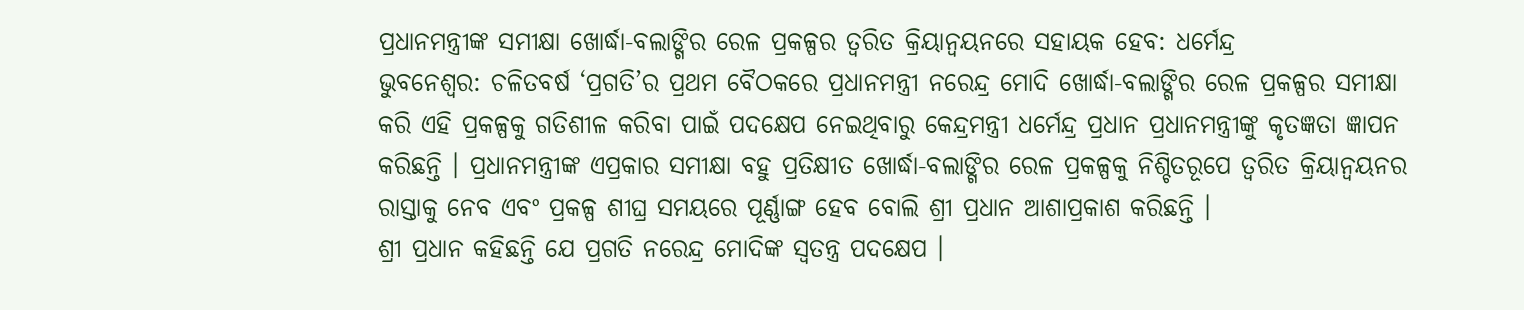ପ୍ରଧାନମନ୍ତ୍ରୀଙ୍କ ସମୀକ୍ଷା ଖୋର୍ଦ୍ଧା-ବଲାଙ୍ଗିର ରେଳ ପ୍ରକଳ୍ପର ତ୍ୱରିତ କ୍ରିୟାନ୍ୱୟନରେ ସହାୟକ ହେବ: ଧର୍ମେନ୍ଦ୍ର
ଭୁବନେଶ୍ବର: ଚଳିତବର୍ଷ ‘ପ୍ରଗତି’ର ପ୍ରଥମ ବୈଠକରେ ପ୍ରଧାନମନ୍ତ୍ରୀ ନରେନ୍ଦ୍ର ମୋଦି ଖୋର୍ଦ୍ଧା-ବଲାଙ୍ଗିର ରେଳ ପ୍ରକଳ୍ପର ସମୀକ୍ଷା କରି ଏହି ପ୍ରକଳ୍ପକୁ ଗତିଶୀଳ କରିବା ପାଇଁ ପଦକ୍ଷେପ ନେଇଥିବାରୁ କେନ୍ଦ୍ରମନ୍ତ୍ରୀ ଧର୍ମେନ୍ଦ୍ର ପ୍ରଧାନ ପ୍ରଧାନମନ୍ତ୍ରୀଙ୍କୁ କୃତଜ୍ଞତା ଜ୍ଞାପନ କରିଛନ୍ତି । ପ୍ରଧାନମନ୍ତ୍ରୀଙ୍କ ଏପ୍ରକାର ସମୀକ୍ଷା ବହୁ ପ୍ରତିକ୍ଷୀତ ଖୋର୍ଦ୍ଧା-ବଲାଙ୍ଗିର ରେଳ ପ୍ରକଳ୍ପକୁ ନିଶ୍ଚିତରୂପେ ତ୍ୱରିତ କ୍ରିୟାନ୍ୱୟନର ରାସ୍ତାକୁ ନେବ ଏବଂ ପ୍ରକଳ୍ପ ଶୀଘ୍ର ସମୟରେ ପୂର୍ଣ୍ଣାଙ୍ଗ ହେବ ବୋଲି ଶ୍ରୀ ପ୍ରଧାନ ଆଶାପ୍ରକାଶ କରିଛନ୍ତି ।
ଶ୍ରୀ ପ୍ରଧାନ କହିଛନ୍ତି ଯେ ପ୍ରଗତି ନରେନ୍ଦ୍ର ମୋଦିଙ୍କ ସ୍ୱତନ୍ତ୍ର ପଦକ୍ଷେପ ।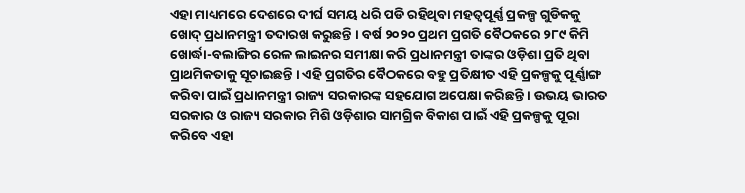ଏହା ମାଧ୍ୟମରେ ଦେଶରେ ଦୀର୍ଘ ସମୟ ଧରି ପଡି ରହିଥିବା ମହତ୍ୱପୂର୍ଣ୍ଣ ପ୍ରକଳ୍ପ ଗୁଡିକକୁ ଖୋଦ୍ ପ୍ରଧାନମନ୍ତ୍ରୀ ତଦାରଖ କରୁଛନ୍ତି । ବର୍ଷ ୨୦୨୦ ପ୍ରଥମ ପ୍ରଗତି ବୈଠକରେ ୨୮୯ କିମି ଖୋର୍ଦ୍ଧା-ବଲାଙ୍ଗିର ରେଳ ଲାଇନର ସମୀକ୍ଷା କରି ପ୍ରଧାନମନ୍ତ୍ରୀ ତାଙ୍କର ଓଡ଼ିଶା ପ୍ରତି ଥିବା ପ୍ରାଥମିକତାକୁ ସୂଚାଇଛନ୍ତି । ଏହି ପ୍ରଗତିର ବୈଠକରେ ବହୁ ପ୍ରତିକ୍ଷୀତ ଏହି ପ୍ରକଳ୍ପକୁ ପୂର୍ଣ୍ଣାଙ୍ଗ କରିବା ପାଇଁ ପ୍ରଧାନମନ୍ତ୍ରୀ ରାଜ୍ୟ ସରକାରଙ୍କ ସହଯୋଗ ଅପେକ୍ଷା କରିଛନ୍ତି । ଉଭୟ ଭାରତ ସରକାର ଓ ରାଜ୍ୟ ସରକାର ମିଶି ଓଡ଼ିଶାର ସାମଗ୍ରିକ ବିକାଶ ପାଇଁ ଏହି ପ୍ରକଳ୍ପକୁ ପୂରା କରିବେ ଏହା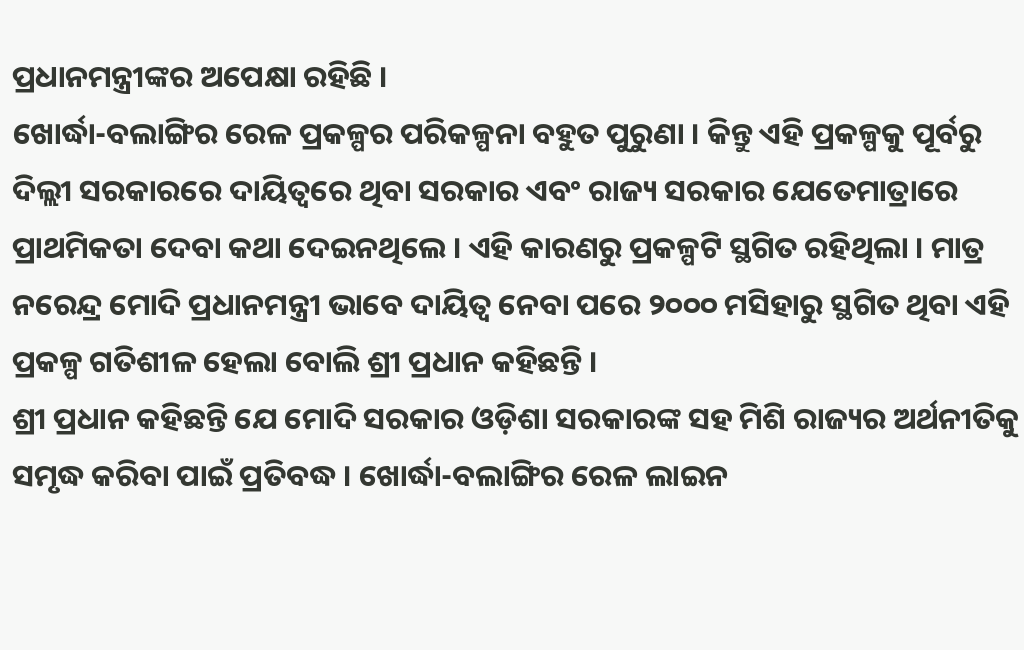ପ୍ରଧାନମନ୍ତ୍ରୀଙ୍କର ଅପେକ୍ଷା ରହିଛି ।
ଖୋର୍ଦ୍ଧା-ବଲାଙ୍ଗିର ରେଳ ପ୍ରକଳ୍ପର ପରିକଳ୍ପନା ବହୁତ ପୁରୁଣା । କିନ୍ତୁ ଏହି ପ୍ରକଳ୍ପକୁ ପୂର୍ବରୁ ଦିଲ୍ଲୀ ସରକାରରେ ଦାୟିତ୍ୱରେ ଥିବା ସରକାର ଏବଂ ରାଜ୍ୟ ସରକାର ଯେତେମାତ୍ରାରେ ପ୍ରାଥମିକତା ଦେବା କଥା ଦେଇନଥିଲେ । ଏହି କାରଣରୁ ପ୍ରକଳ୍ପଟି ସ୍ଥଗିତ ରହିଥିଲା । ମାତ୍ର ନରେନ୍ଦ୍ର ମୋଦି ପ୍ରଧାନମନ୍ତ୍ରୀ ଭାବେ ଦାୟିତ୍ୱ ନେବା ପରେ ୨୦୦୦ ମସିହାରୁ ସ୍ଥଗିତ ଥିବା ଏହି ପ୍ରକଳ୍ପ ଗତିଶୀଳ ହେଲା ବୋଲି ଶ୍ରୀ ପ୍ରଧାନ କହିଛନ୍ତି ।
ଶ୍ରୀ ପ୍ରଧାନ କହିଛନ୍ତି ଯେ ମୋଦି ସରକାର ଓଡ଼ିଶା ସରକାରଙ୍କ ସହ ମିଶି ରାଜ୍ୟର ଅର୍ଥନୀତିକୁ ସମୃଦ୍ଧ କରିବା ପାଇଁ ପ୍ରତିବଦ୍ଧ । ଖୋର୍ଦ୍ଧା-ବଲାଙ୍ଗିର ରେଳ ଲାଇନ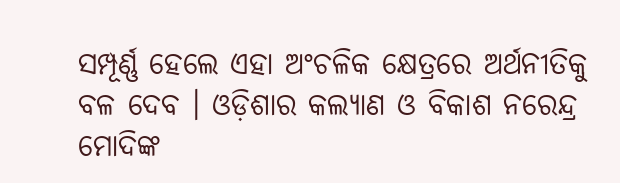ସମ୍ପୂର୍ଣ୍ଣ ହେଲେ ଏହା ଅଂଚଳିକ କ୍ଷେତ୍ରରେ ଅର୍ଥନୀତିକୁ ବଳ ଦେବ । ଓଡ଼ିଶାର କଲ୍ୟାଣ ଓ ବିକାଶ ନରେନ୍ଦ୍ର ମୋଦିଙ୍କ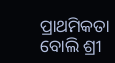ପ୍ରାଥମିକତା ବୋଲି ଶ୍ରୀ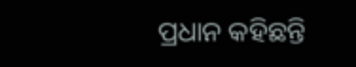ପ୍ରଧାନ କହିଛନ୍ତି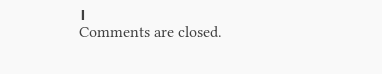।
Comments are closed.